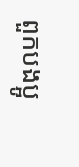ពួកបងប្អូ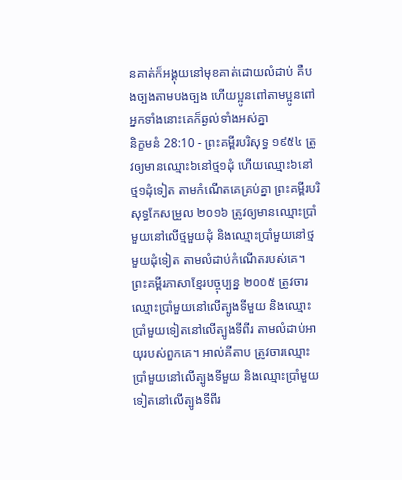នគាត់ក៏អង្គុយនៅមុខគាត់ដោយលំដាប់ គឺបងច្បងតាមបងច្បង ហើយប្អូនពៅតាមប្អូនពៅ អ្នកទាំងនោះគេក៏ឆ្ងល់ទាំងអស់គ្នា
និក្ខមនំ 28:10 - ព្រះគម្ពីរបរិសុទ្ធ ១៩៥៤ ត្រូវឲ្យមានឈ្មោះ៦នៅថ្ម១ដុំ ហើយឈ្មោះ៦នៅថ្ម១ដុំទៀត តាមកំណើតគេគ្រប់គ្នា ព្រះគម្ពីរបរិសុទ្ធកែសម្រួល ២០១៦ ត្រូវឲ្យមានឈ្មោះប្រាំមួយនៅលើថ្មមួយដុំ និងឈ្មោះប្រាំមួយនៅថ្មមួយដុំទៀត តាមលំដាប់កំណើតរបស់គេ។ ព្រះគម្ពីរភាសាខ្មែរបច្ចុប្បន្ន ២០០៥ ត្រូវចារឈ្មោះប្រាំមួយនៅលើត្បូងទីមួយ និងឈ្មោះប្រាំមួយទៀតនៅលើត្បូងទីពីរ តាមលំដាប់អាយុរបស់ពួកគេ។ អាល់គីតាប ត្រូវចារឈ្មោះប្រាំមួយនៅលើត្បូងទីមួយ និងឈ្មោះប្រាំមួយទៀតនៅលើត្បូងទីពីរ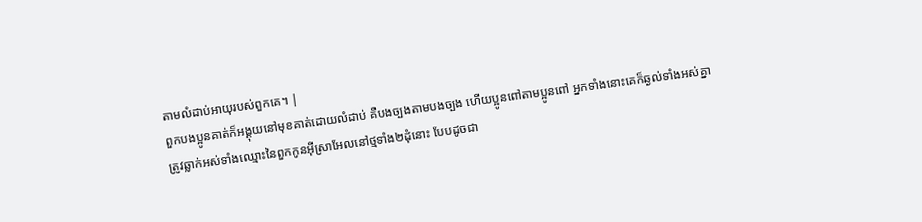តាមលំដាប់អាយុរបស់ពួកគេ។ |
ពួកបងប្អូនគាត់ក៏អង្គុយនៅមុខគាត់ដោយលំដាប់ គឺបងច្បងតាមបងច្បង ហើយប្អូនពៅតាមប្អូនពៅ អ្នកទាំងនោះគេក៏ឆ្ងល់ទាំងអស់គ្នា
ត្រូវឆ្លាក់អស់ទាំងឈ្មោះនៃពួកកូនអ៊ីស្រាអែលនៅថ្មទាំង២ដុំនោះ បែបដូចជា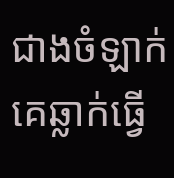ជាងចំឡាក់គេឆ្លាក់ធ្វើ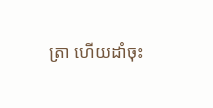ត្រា ហើយដាំចុះ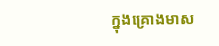ក្នុងគ្រោងមាស